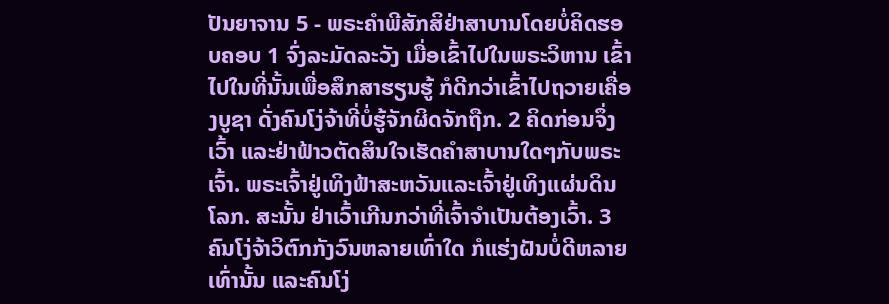ປັນຍາຈານ 5 - ພຣະຄຳພີສັກສິຢ່າສາບານໂດຍບໍ່ຄິດຮອບຄອບ 1 ຈົ່ງລະມັດລະວັງ ເມື່ອເຂົ້າໄປໃນພຣະວິຫານ ເຂົ້າໄປໃນທີ່ນັ້ນເພື່ອສຶກສາຮຽນຮູ້ ກໍດີກວ່າເຂົ້າໄປຖວາຍເຄື່ອງບູຊາ ດັ່ງຄົນໂງ່ຈ້າທີ່ບໍ່ຮູ້ຈັກຜິດຈັກຖືກ. 2 ຄິດກ່ອນຈຶ່ງເວົ້າ ແລະຢ່າຟ້າວຕັດສິນໃຈເຮັດຄຳສາບານໃດໆກັບພຣະເຈົ້າ. ພຣະເຈົ້າຢູ່ເທິງຟ້າສະຫວັນແລະເຈົ້າຢູ່ເທິງແຜ່ນດິນໂລກ. ສະນັ້ນ ຢ່າເວົ້າເກີນກວ່າທີ່ເຈົ້າຈຳເປັນຕ້ອງເວົ້າ. 3 ຄົນໂງ່ຈ້າວິຕົກກັງວົນຫລາຍເທົ່າໃດ ກໍແຮ່ງຝັນບໍ່ດີຫລາຍເທົ່ານັ້ນ ແລະຄົນໂງ່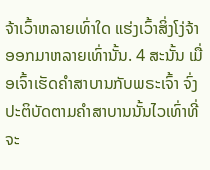ຈ້າເວົ້າຫລາຍເທົ່າໃດ ແຮ່ງເວົ້າສິ່ງໂງ່ຈ້າອອກມາຫລາຍເທົ່ານັ້ນ. 4 ສະນັ້ນ ເມື່ອເຈົ້າເຮັດຄຳສາບານກັບພຣະເຈົ້າ ຈົ່ງປະຕິບັດຕາມຄຳສາບານນັ້ນໄວເທົ່າທີ່ຈະ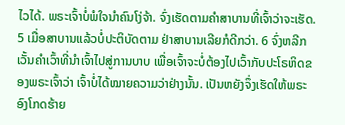ໄວໄດ້. ພຣະເຈົ້າບໍ່ພໍໃຈນຳຄົນໂງ່ຈ້າ. ຈົ່ງເຮັດຕາມຄຳສາບານທີ່ເຈົ້າວ່າຈະເຮັດ. 5 ເມື່ອສາບານແລ້ວບໍ່ປະຕິບັດຕາມ ຢ່າສາບານເລີຍກໍດີກວ່າ. 6 ຈົ່ງຫລີກເວັ້ນຄຳເວົ້າທີ່ນຳເຈົ້າໄປສູ່ການບາບ ເພື່ອເຈົ້າຈະບໍ່ຕ້ອງໄປເວົ້າກັບປະໂຣຫິດຂອງພຣະເຈົ້າວ່າ ເຈົ້າບໍ່ໄດ້ໝາຍຄວາມວ່າຢ່າງນັ້ນ. ເປັນຫຍັງຈຶ່ງເຮັດໃຫ້ພຣະອົງໂກດຮ້າຍ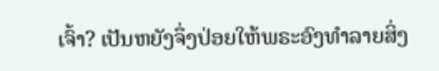ເຈົ້າ? ເປັນຫຍັງຈຶ່ງປ່ອຍໃຫ້ພຣະອົງທຳລາຍສິ່ງ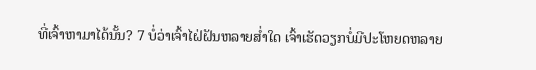ທີ່ເຈົ້າຫາມາໄດ້ນັ້ນ? 7 ບໍ່ວ່າເຈົ້າໄຝ່ຝັນຫລາຍສໍ່າໃດ ເຈົ້າເຮັດວຽກບໍ່ມີປະໂຫຍດຫລາຍ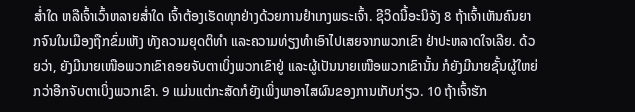ສໍ່າໃດ ຫລືເຈົ້າເວົ້າຫລາຍສໍ່າໃດ ເຈົ້າຕ້ອງເຮັດທຸກຢ່າງດ້ວຍການຢຳເກງພຣະເຈົ້າ. ຊີວິດນີ້ອະນິຈັງ 8 ຖ້າເຈົ້າເຫັນຄົນຍາກຈົນໃນເມືອງຖືກຂົ່ມເຫັງ ທັງຄວາມຍຸດຕິທຳ ແລະຄວາມທ່ຽງທຳເອົາໄປເສຍຈາກພວກເຂົາ ຢ່າປະຫລາດໃຈເລີຍ. ດ້ວຍວ່າ, ຍັງມີນາຍເໜືອພວກເຂົາຄອຍຈັບຕາເບິ່ງພວກເຂົາຢູ່ ແລະຜູ້ເປັນນາຍເໜືອພວກເຂົານັ້ນ ກໍຍັງມີນາຍຊັ້ນຜູ້ໃຫຍ່ກວ່າອີກຈັບຕາເບິ່ງພວກເຂົາ. 9 ແມ່ນແຕ່ກະສັດກໍຍັງເພິ່ງພາອາໄສຜົນຂອງການເກັບກ່ຽວ. 10 ຖ້າເຈົ້າຮັກ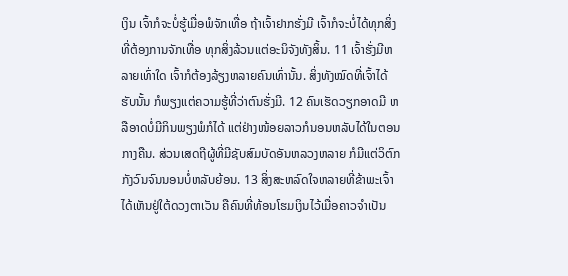ເງິນ ເຈົ້າກໍຈະບໍ່ຮູ້ເມື່ອພໍຈັກເທື່ອ ຖ້າເຈົ້າຢາກຮັ່ງມີ ເຈົ້າກໍຈະບໍ່ໄດ້ທຸກສິ່ງທີ່ຕ້ອງການຈັກເທື່ອ ທຸກສິ່ງລ້ວນແຕ່ອະນິຈັງທັງສິ້ນ. 11 ເຈົ້າຮັ່ງມີຫລາຍເທົ່າໃດ ເຈົ້າກໍຕ້ອງລ້ຽງຫລາຍຄົນເທົ່ານັ້ນ. ສິ່ງທັງໝົດທີ່ເຈົ້າໄດ້ຮັບນັ້ນ ກໍພຽງແຕ່ຄວາມຮູ້ທີ່ວ່າຕົນຮັ່ງມີ. 12 ຄົນເຮັດວຽກອາດມີ ຫລືອາດບໍ່ມີກິນພຽງພໍກໍໄດ້ ແຕ່ຢ່າງໜ້ອຍລາວກໍນອນຫລັບໄດ້ໃນຕອນກາງຄືນ. ສ່ວນເສດຖີຜູ້ທີ່ມີຊັບສົມບັດອັນຫລວງຫລາຍ ກໍມີແຕ່ວິຕົກກັງວົນຈົນນອນບໍ່ຫລັບຍ້ອນ. 13 ສິ່ງສະຫລົດໃຈຫລາຍທີ່ຂ້າພະເຈົ້າໄດ້ເຫັນຢູ່ໃຕ້ດວງຕາເວັນ ຄືຄົນທີ່ທ້ອນໂຮມເງິນໄວ້ເມື່ອຄາວຈຳເປັນ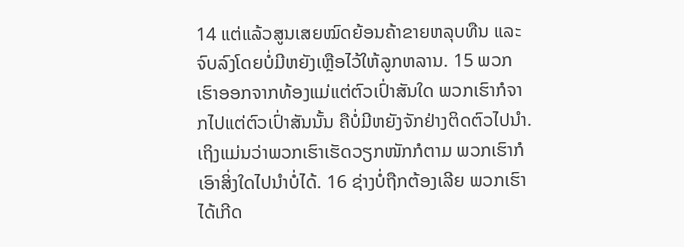14 ແຕ່ແລ້ວສູນເສຍໝົດຍ້ອນຄ້າຂາຍຫລຸບທືນ ແລະຈົບລົງໂດຍບໍ່ມີຫຍັງເຫຼືອໄວ້ໃຫ້ລູກຫລານ. 15 ພວກເຮົາອອກຈາກທ້ອງແມ່ແຕ່ຕົວເປົ່າສັນໃດ ພວກເຮົາກໍຈາກໄປແຕ່ຕົວເປົ່າສັນນັ້ນ ຄືບໍ່ມີຫຍັງຈັກຢ່າງຕິດຕົວໄປນຳ. ເຖິງແມ່ນວ່າພວກເຮົາເຮັດວຽກໜັກກໍຕາມ ພວກເຮົາກໍເອົາສິ່ງໃດໄປນຳບໍ່ໄດ້. 16 ຊ່າງບໍ່ຖືກຕ້ອງເລີຍ ພວກເຮົາໄດ້ເກີດ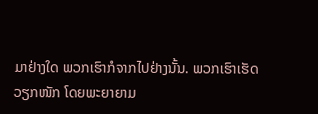ມາຢ່າງໃດ ພວກເຮົາກໍຈາກໄປຢ່າງນັ້ນ. ພວກເຮົາເຮັດວຽກໜັກ ໂດຍພະຍາຍາມ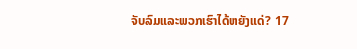ຈັບລົມແລະພວກເຮົາໄດ້ຫຍັງແດ່? 17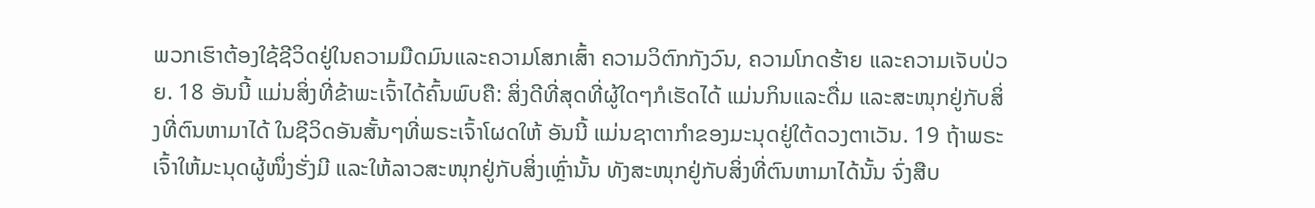ພວກເຮົາຕ້ອງໃຊ້ຊີວິດຢູ່ໃນຄວາມມືດມົນແລະຄວາມໂສກເສົ້າ ຄວາມວິຕົກກັງວົນ, ຄວາມໂກດຮ້າຍ ແລະຄວາມເຈັບປ່ວຍ. 18 ອັນນີ້ ແມ່ນສິ່ງທີ່ຂ້າພະເຈົ້າໄດ້ຄົ້ນພົບຄື: ສິ່ງດີທີ່ສຸດທີ່ຜູ້ໃດໆກໍເຮັດໄດ້ ແມ່ນກິນແລະດື່ມ ແລະສະໜຸກຢູ່ກັບສິ່ງທີ່ຕົນຫາມາໄດ້ ໃນຊີວິດອັນສັ້ນໆທີ່ພຣະເຈົ້າໂຜດໃຫ້ ອັນນີ້ ແມ່ນຊາຕາກຳຂອງມະນຸດຢູ່ໃຕ້ດວງຕາເວັນ. 19 ຖ້າພຣະເຈົ້າໃຫ້ມະນຸດຜູ້ໜຶ່ງຮັ່ງມີ ແລະໃຫ້ລາວສະໜຸກຢູ່ກັບສິ່ງເຫຼົ່ານັ້ນ ທັງສະໜຸກຢູ່ກັບສິ່ງທີ່ຕົນຫາມາໄດ້ນັ້ນ ຈົ່ງສືບ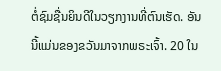ຕໍ່ຊົມຊື່ນຍິນດີໃນວຽກງານທີ່ຕົນເຮັດ. ອັນນີ້ແມ່ນຂອງຂວັນມາຈາກພຣະເຈົ້າ. 20 ໃນ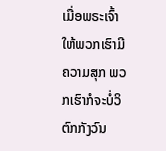ເມື່ອພຣະເຈົ້າໃຫ້ພວກເຮົາມີຄວາມສຸກ ພວກເຮົາກໍຈະບໍ່ວິຕົກກັງວົນ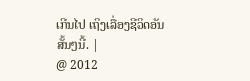ເກີນໄປ ເຖິງເລື່ອງຊີວິດອັນສັ້ນໆນີ້. |
@ 2012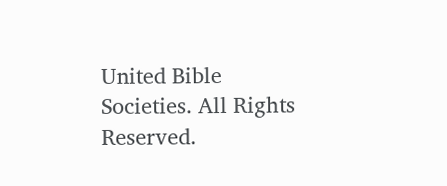United Bible Societies. All Rights Reserved.